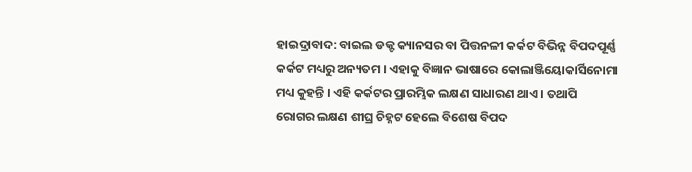ହାଇଦ୍ରାବାଦ: ବାଇଲ ଡକ୍ଟ କ୍ୟାନସର ବା ପିତ୍ତନଳୀ କର୍କଟ ବିଭିନ୍ନ ବିପଦପୂର୍ଣ୍ଣ କର୍କଟ ମଧ୍ୟରୁ ଅନ୍ୟତମ । ଏହାକୁ ବିଜ୍ଞାନ ଭାଷାରେ କୋଲାଞ୍ଜିୟୋକାର୍ସିନୋମା ମଧ୍ୟ କୁହନ୍ତି । ଏହି କର୍କଟର ପ୍ରାରମ୍ଭିକ ଲକ୍ଷଣ ସାଧାରଣ ଥାଏ । ତଥାପି ରୋଗର ଲକ୍ଷଣ ଶୀଘ୍ର ଚିହ୍ନଟ ହେଲେ ବିଶେଷ ବିପଦ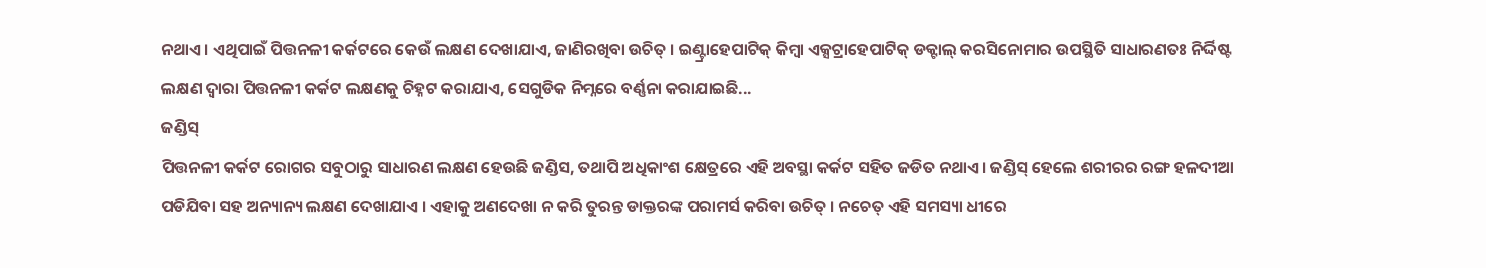ନଥାଏ । ଏଥିପାଇଁ ପିତ୍ତନଳୀ କର୍କଟରେ କେଉଁ ଲକ୍ଷଣ ଦେଖାଯାଏ, ଜାଣିରଖିବା ଉଚିତ୍ । ଇଣ୍ଟ୍ରାହେପାଟିକ୍ କିମ୍ବା ଏକ୍ସଟ୍ରାହେପାଟିକ୍ ଡକ୍ଟାଲ୍ କରସିନୋମାର ଉପସ୍ଥିତି ସାଧାରଣତଃ ନିର୍ଦ୍ଦିଷ୍ଟ ଲକ୍ଷଣ ଦ୍ୱାରା ପିତ୍ତନଳୀ କର୍କଟ ଲକ୍ଷଣକୁ ଚିହ୍ନଟ କରାଯାଏ, ସେଗୁଡିକ ନିମ୍ନରେ ବର୍ଣ୍ଣନା କରାଯାଇଛି...
ଜଣ୍ଡିସ୍
ପିତ୍ତନଳୀ କର୍କଟ ରୋଗର ସବୁଠାରୁ ସାଧାରଣ ଲକ୍ଷଣ ହେଉଛି ଜଣ୍ଡିସ, ତଥାପି ଅଧିକାଂଶ କ୍ଷେତ୍ରରେ ଏହି ଅବସ୍ଥା କର୍କଟ ସହିତ ଜଡିତ ନଥାଏ । ଜଣ୍ଡିସ୍ ହେଲେ ଶରୀରର ରଙ୍ଗ ହଳଦୀଆ ପଡିଯିବା ସହ ଅନ୍ୟାନ୍ୟ ଲକ୍ଷଣ ଦେଖାଯାଏ । ଏହାକୁ ଅଣଦେଖା ନ କରି ତୁରନ୍ତ ଡାକ୍ତରଙ୍କ ପରାମର୍ସ କରିବା ଉଚିତ୍ । ନଚେତ୍ ଏହି ସମସ୍ୟା ଧୀରେ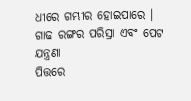ଧୀରେ ଗମ୍ଭୀର ହୋଇପାରେ ।
ଗାଢ ରଙ୍ଗର ପରିସ୍ରା ଏବଂ ପେଟ ଯନ୍ତ୍ରଣା
ପିତ୍ତରେ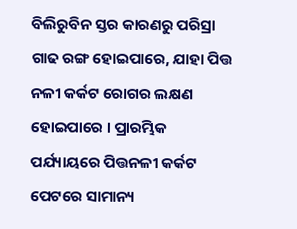ବିଲିରୁବିନ ସ୍ତର କାରଣରୁ ପରିସ୍ରା ଗାଢ ରଙ୍ଗ ହୋଇପାରେ, ଯାହା ପିତ୍ତ ନଳୀ କର୍କଟ ରୋଗର ଲକ୍ଷଣ ହୋଇପାରେ । ପ୍ରାରମ୍ଭିକ ପର୍ଯ୍ୟାୟରେ ପିତ୍ତନଳୀ କର୍କଟ ପେଟରେ ସାମାନ୍ୟ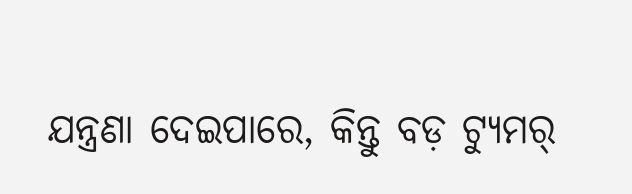ଯନ୍ତ୍ରଣା ଦେଇପାରେ, କିନ୍ତୁ ବଡ଼ ଟ୍ୟୁମର୍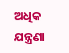ଅଧିକ ଯନ୍ତ୍ରଣା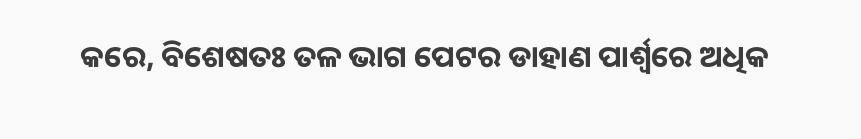କରେ, ବିଶେଷତଃ ତଳ ଭାଗ ପେଟର ଡାହାଣ ପାର୍ଶ୍ୱରେ ଅଧିକ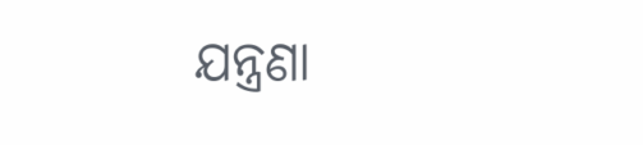ଯନ୍ତ୍ରଣା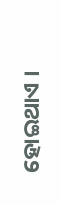ହୋଇଥାଏ ।